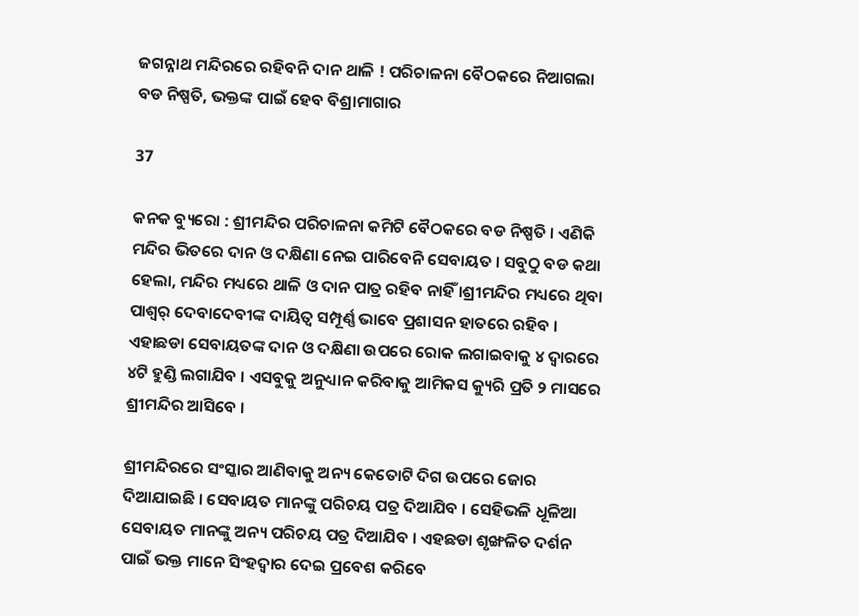ଜଗନ୍ନାଥ ମନ୍ଦିରରେ ରହିବନି ଦାନ ଥାଳି ! ପରିଚାଳନା ବୈଠକରେ ନିଆଗଲା ବଡ ନିଷ୍ପତି, ଭକ୍ତଙ୍କ ପାଇଁ ହେବ ବିଶ୍ରାମାଗାର

37

କନକ ବ୍ୟୁରୋ : ଶ୍ରୀମନ୍ଦିର ପରିଚାଳନା କମିଟି ବୈଠକରେ ବଡ ନିଷ୍ପତି । ଏଣିକି ମନ୍ଦିର ଭିତରେ ଦାନ ଓ ଦକ୍ଷିଣା ନେଇ ପାରିବେନି ସେବାୟତ । ସବୁଠୁ ବଡ କଥା ହେଲା, ମନ୍ଦିର ମଧ୍ୟରେ ଥାଳି ଓ ଦାନ ପାତ୍ର ରହିବ ନାହିଁ ।ଶ୍ରୀମନ୍ଦିର ମଧ୍ୟରେ ଥିବା ପାଶ୍ୱର୍ ଦେବାଦେବୀଙ୍କ ଦାୟିତ୍ୱ ସମ୍ପୂର୍ଣ୍ଣ ଭାବେ ପ୍ରଶାସନ ହାତରେ ରହିବ । ଏହାଛଡା ସେବାୟତଙ୍କ ଦାନ ଓ ଦକ୍ଷିଣା ଉପରେ ରୋକ ଲଗାଇବାକୁ ୪ ଦ୍ୱାରରେ ୪ଟି ହୁଣ୍ଡି ଲଗାଯିବ । ଏସବୁକୁ ଅନୁଧ୍ୟାନ କରିବାକୁ ଆମିକସ କ୍ୟୁରି ପ୍ରତି ୨ ମାସରେ ଶ୍ରୀମନ୍ଦିର ଆସିବେ ।

ଶ୍ରୀମନ୍ଦିରରେ ସଂସ୍କାର ଆଣିବାକୁ ଅନ୍ୟ କେତୋଟି ଦିଗ ଉପରେ ଜୋର ଦିଆଯାଇଛି । ସେବାୟତ ମାନଙ୍କୁ ପରିଚୟ ପତ୍ର ଦିଆଯିବ । ସେହିଭଳି ଧୂଳିଆ ସେବାୟତ ମାନଙ୍କୁ ଅନ୍ୟ ପରିଚୟ ପତ୍ର ଦିଆଯିବ । ଏହଛଡା ଶୃଙ୍ଖଳିତ ଦର୍ଶନ ପାଇଁ ଭକ୍ତ ମାନେ ସିଂହଦ୍ୱାର ଦେଇ ପ୍ରବେଶ କରିବେ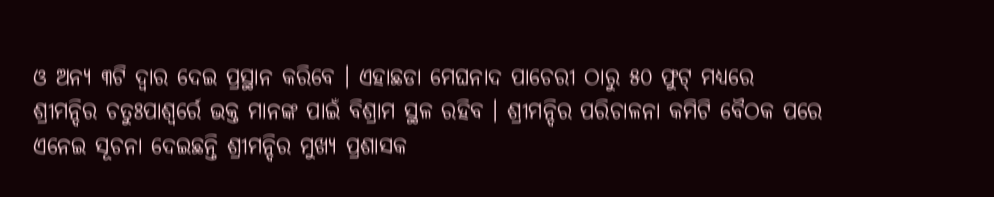ଓ ଅନ୍ୟ ୩ଟି ଦ୍ୱାର ଦେଇ ପ୍ରସ୍ଥାନ କରିବେ । ଏହାଛଡା ମେଘନାଦ ପାଚେରୀ ଠାରୁ ୫୦ ଫୁଟ୍ ମଧ୍ୟରେ ଶ୍ରୀମନ୍ଦିର ଚତୁଃପାଶ୍ୱର୍ରେ ଭକ୍ତ ମାନଙ୍କ ପାଇଁ ବିଶ୍ରାମ ସ୍ଥଳ ରହିବ । ଶ୍ରୀମନ୍ଦିର ପରିଚାଳନା କମିଟି ବୈଠକ ପରେ ଏନେଇ ସୂଚନା ଦେଇଛନ୍ତି ଶ୍ରୀମନ୍ଦିର ମୁଖ୍ୟ ପ୍ରଶାସକ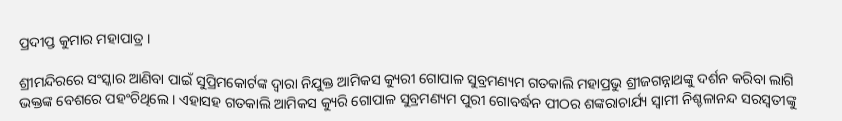ପ୍ରଦୀପ୍ତ କୁମାର ମହାପାତ୍ର ।

ଶ୍ରୀମନ୍ଦିରରେ ସଂସ୍କାର ଆଣିବା ପାଇଁ ସୁପ୍ରିମକୋର୍ଟଙ୍କ ଦ୍ୱାରା ନିଯୁକ୍ତ ଆମିକସ କ୍ୟୁରୀ ଗୋପାଳ ସୁବ୍ରମଣ୍ୟମ ଗତକାଲି ମହାପ୍ରଭୁ ଶ୍ରୀଜଗନ୍ନାଥଙ୍କୁ ଦର୍ଶନ କରିବା ଲାଗି ଭକ୍ତଙ୍କ ବେଶରେ ପହଂଚିଥିଲେ । ଏହାସହ ଗତକାଲି ଆମିକସ କ୍ୟୁରି ଗୋପାଳ ସୁବ୍ରମଣ୍ୟମ ପୁରୀ ଗୋବର୍ଦ୍ଧନ ପୀଠର ଶଙ୍କରାଚାର୍ଯ୍ୟ ସ୍ୱାମୀ ନିଶ୍ଚଳାନନ୍ଦ ସରସ୍ୱତୀଙ୍କୁ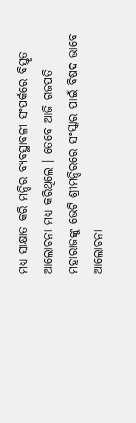ମଧ୍ୟ ସାକ୍ଷାତ କରି ମନ୍ଦିର ବ୍ୟବସ୍ଥାବଳୀ ସଂପର୍କରେ ବିସ୍ତୃତ ଆଲୋଚନା ମଧ୍ୟ କରିଥିଲେ । ତେବେ ଆଜି ଗଜପତି ମହାରାଜଙ୍କୁ ଭେଟି ଶ୍ରୀମନ୍ଦିରରେ ସଂସ୍କାର ପାଇଁ ବିଷଦ ଭାବେ ଆଲୋଚନା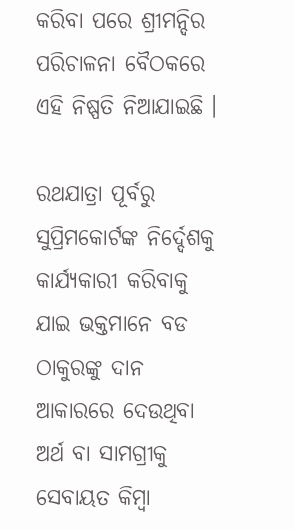କରିବା ପରେ ଶ୍ରୀମନ୍ଦିର ପରିଚାଳନା ବୈଠକରେ ଏହି ନିଷ୍ପତି ନିଆଯାଇଛି ।

ରଥଯାତ୍ରା ପୂର୍ବରୁ ସୁପ୍ରିମକୋର୍ଟଙ୍କ ନିର୍ଦ୍ଦେଶକୁ କାର୍ଯ୍ୟକାରୀ କରିବାକୁ ଯାଇ ଭକ୍ତମାନେ ବଡ ଠାକୁରଙ୍କୁ ଦାନ ଆକାରରେ ଦେଉଥିବା ଅର୍ଥ ବା ସାମଗ୍ରୀକୁ ସେବାୟତ କିମ୍ବା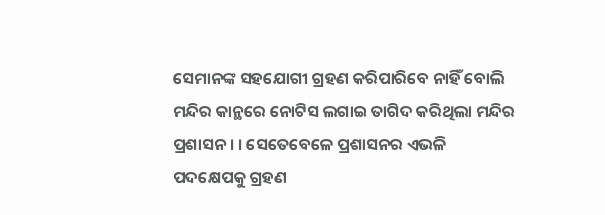ସେମାନଙ୍କ ସହଯୋଗୀ ଗ୍ରହଣ କରିପାରିବେ ନାହିଁ ବୋଲି ମନ୍ଦିର କାନ୍ଥରେ ନୋଟିସ ଲଗାଇ ତାଗିଦ କରିଥିଲା ମନ୍ଦିର ପ୍ରଶାସନ । । ସେତେବେଳେ ପ୍ରଶାସନର ଏଭଳି ପଦକ୍ଷେପକୁ ଗ୍ରହଣ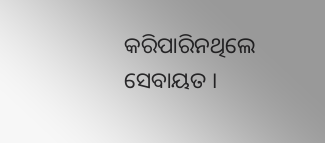କରିପାରିନଥିଲେ ସେବାୟତ ।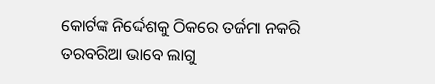କୋର୍ଟଙ୍କ ନିର୍ଦ୍ଦେଶକୁ ଠିକରେ ତର୍ଜମା ନକରି ତରବରିଆ ଭାବେ ଲାଗୁ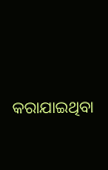କରାଯାଇଥିବା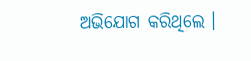ଅଭିଯୋଗ କରିଥିଲେ ।